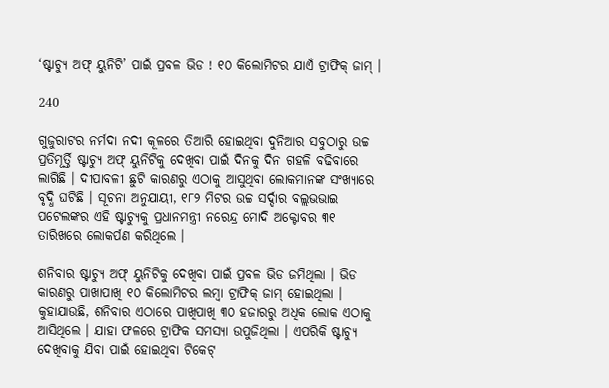‘ଷ୍ଟାଚ୍ୟୁ ଅଫ୍ ୟୁନିଟି’ ପାଇଁ ପ୍ରବଳ ଭିଡ ! ୧୦ କିଲୋମିଟର ଯାଏଁ ଟ୍ରାଫିକ୍ ଜାମ୍ ।

240

ଗୁଜୁରାଟର ନର୍ମଦା ନଦୀ କୂଳରେ ତିଆରି ହୋଇଥିବା ଦୁନିଆର ସବୁଠାରୁ ଉଚ୍ଚ ପ୍ରତିମୂର୍ତ୍ତି ଷ୍ଟାଚ୍ୟୁ ଅଫ୍ ୟୁନିଟିକୁ ଦେଖିବା ପାଇଁ ଦିନକୁ ଦିନ ଗହଳି ବଢିବାରେ ଲାଗିଛି । ଦୀପାବଳୀ ଛୁଟି କାରଣରୁ ଏଠାକୁ ଆସୁଥିବା ଲୋକମାନଙ୍କ ସଂଖ୍ୟାରେ ବୃଦ୍ଧି ଘଟିଛି । ସୂଚନା ଅନୁଯାୟୀ, ୧୮୨ ମିଟର ଉଚ୍ଚ ସର୍ଦ୍ଦାର ବଲ୍ଲଭଭାଇ ପଟେଲଙ୍କର ଏହି ଷ୍ଟାଚ୍ୟୁକୁ ପ୍ରଧାନମନ୍ତ୍ରୀ ନରେନ୍ଦ୍ର ମୋଦି ଅକ୍ଟୋବର ୩୧ ତାରିଖରେ ଲୋକର୍ପଣ କରିଥିଲେ ।

ଶନିବାର ଷ୍ଟାଚ୍ୟୁ ଅଫ୍ ୟୁନିଟିକୁ ଦେଖିବା ପାଇଁ ପ୍ରବଳ ଭିଡ ଜମିଥିଲା । ଭିଡ କାରଣରୁ ପାଖାପାଖି ୧୦ କିଲୋମିଟର ଲମ୍ବା ଟ୍ରାଫିକ୍ ଜାମ୍ ହୋଇଥିଲା । କୁହାଯାଉଛି, ଶନିବାର ଏଠାରେ ପାଖିପାଖି ୩୦ ହଜାରରୁ ଅଧିକ ଲୋକ ଏଠାକୁ ଆସିଥିଲେ । ଯାହା ଫଳରେ ଟ୍ରାଫିକ ସମସ୍ୟା ଉପୁଜିଥିଲା । ଏପରିକି ଷ୍ଟାଚ୍ୟୁ ଦେଖିବାକୁ ଯିବା ପାଇଁ ହୋଇଥିବା ଟିକେଟ୍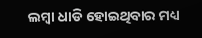ଲମ୍ବା ଧାଡି ହୋଇଥିବାର ମଧ୍ୟ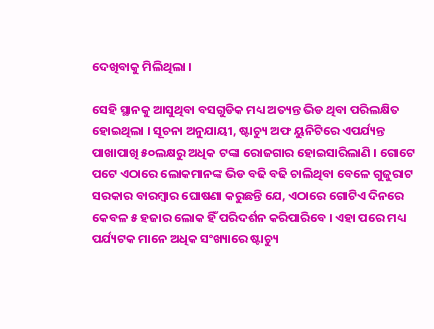ଦେଖିବାକୁ ମିଲିଥିଲା ।

ସେହି ସ୍ଥାନକୁ ଆସୁଥିବା ବସଗୁଡିକ ମଧ୍ୟ ଅତ୍ୟନ୍ତ ଭିଡ ଥିବା ପରିଲକ୍ଷିତ ହୋଇଥିଲା । ସୂଚନା ଅନୁଯାୟୀ, ଷ୍ଟାଚ୍ୟୁ ଅଫ ୟୁନିଟିରେ ଏପର୍ଯ୍ୟନ୍ତ ପାଖାପାଖି ୫୦ଲକ୍ଷରୁ ଅଧିକ ଟଙ୍କା ରୋଜଗାର ହୋଇସାରିଲାଣି । ଗୋଟେ ପଟେ ଏଠାରେ ଲୋକମାନଙ୍କ ଭିଡ ବଢି ବଢି ଚାଲିଥିବା ବେଳେ ଗୁଜୁରାଟ ସରକାର ବାରମ୍ବାର ଘୋଷଣା କରୁଛନ୍ତି ଯେ, ଏଠାରେ ଗୋଟିଏ ଦିନରେ କେବଳ ୫ ହଜାର ଲୋକ ହିଁ ପରିଦର୍ଶନ କରିପାରିବେ । ଏହା ପରେ ମଧ୍ୟ ପର୍ଯ୍ୟଟକ ମାନେ ଅଧିକ ସଂଖ୍ୟାରେ ଷ୍ଟାଚ୍ୟୁ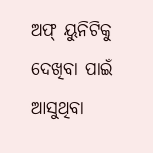ଅଫ୍ ୟୁନିଟିକୁ ଦେଖିବା ପାଇଁ ଆସୁଥିବା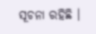ସୂଚନା ରହିଛି ।